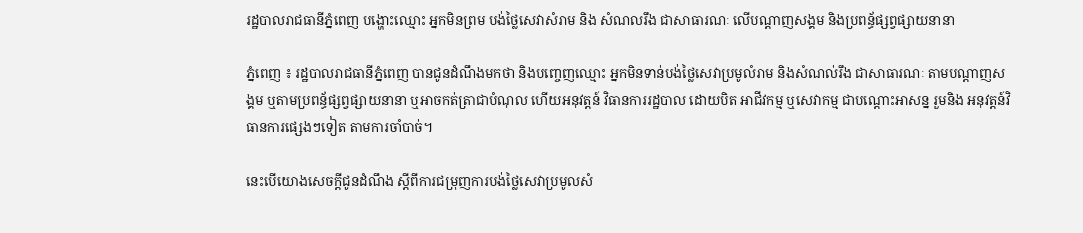រដ្ឋបាលរាជធានីភ្នំពេញ បង្ហោះឈ្មោះ អ្នកមិនព្រម បង់ថ្លៃសេវាសំរាម និង សំណលរឹង ជាសាធារណៈ លើបណ្តាញសង្គម និងប្រពន្ធ័ផ្សព្វផ្សាយនានា

ភ្នំពេញ ៖ រដ្ឋបាលរាជធានីភ្នំពេញ បានជូនដំណឹងមកថា និងបញ្ចេញឈ្មោះ អ្នកមិនទាន់បង់ថ្លៃសេវាប្រមូលំរាម និងសំណល់រឹង ជាសាធារណៈ តាមបណ្តាញសង្គម ឬតាមប្រពន្ធ័ផ្សព្វផ្សាយនានា ឬអាចកត់ត្រាជាបំណុល ហើយអនុវត្តន៍ វិធានការរដ្ឋបាល ដោយបិត អាជីវកម្ម ឬសេវាកម្ម ជាបណ្តោះអាសន្ន រួមនិង អនុវត្តន៍វិធានការផ្សេងៗទៀត តាមការចាំបាច់។

នេះបើយោងសេចក្តីជូនដំណឹង ស្តីពីការជម្រុញការបង់ថ្លៃសេវាប្រមូលសំ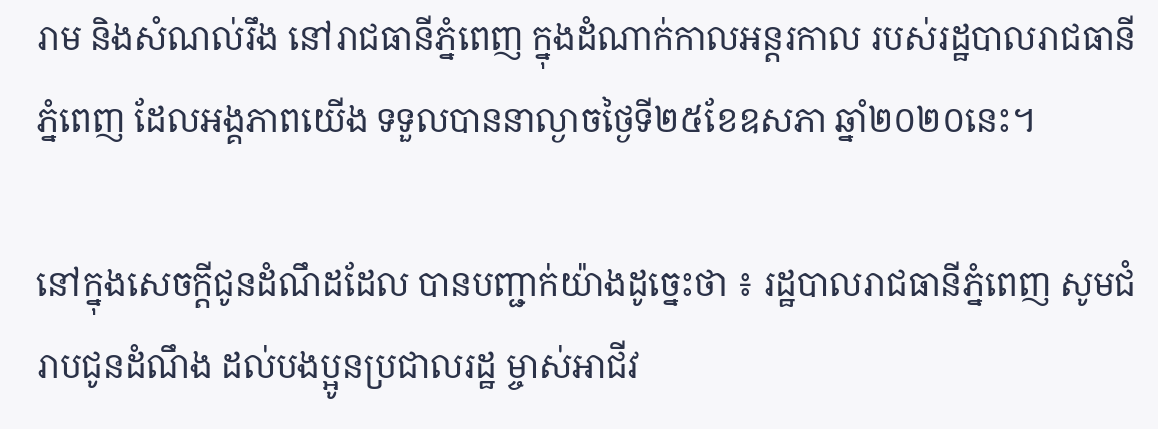រាម និងសំណល់រឹង នៅរាជធានីភ្នំពេញ ក្នុងដំណាក់កាលអន្តរកាល របស់រដ្ឋបាលរាជធានីភ្នំពេញ ដែលអង្គភាពយើង ទទួលបាននាល្ងាចថ្ងៃទី២៥ខែឧសភា ឆ្នាំ២០២០នេះ។

នៅក្នុងសេចក្តីជូនដំណឹដដែល បានបញ្ជាក់យ៉ាងដូច្នេះថា ៖ រដ្ឋបាលរាជធានីភ្នំពេញ សូមជំរាបជូនដំណឹង ដល់បងប្អូនប្រជាលរដ្ឋ ម្ចាស់អាជីវ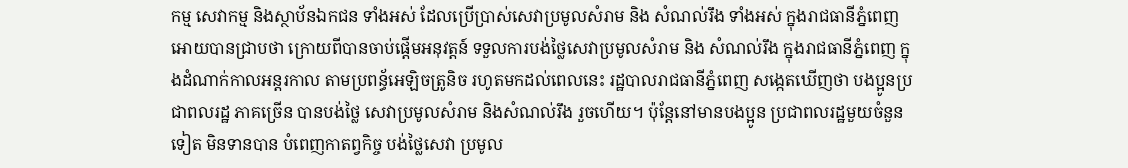កម្ម សេវាកម្ម និងស្ថាប័នឯកជន ទាំងអស់ ដែលប្រើប្រាស់សេវាប្រមូលសំរាម និង សំណល់រឹង ទាំងអស់ ក្នុងរាជធានីភ្នំពេញ អោយបានជ្រាបថា ក្រោយពីបានចាប់ផ្តើមអនុវត្តន៍ ទទួលការបង់ថ្លៃសេវាប្រមូលសំរាម និង សំណល់រឹង ក្នុងរាជធានីភ្នំពេញ ក្នុងដំណាក់កាលអន្តរកាល តាមប្រពន្ធ័អេឡិចត្រូនិច រហូតមកដល់ពេលនេះ រដ្ឋបាលរាជធានីភ្នំពេញ សង្កេតឃើញថា បងប្អូនប្រជាពលរដ្ឋ ភាគច្រើន បានបង់ថ្លៃ សេវាប្រមូលសំរាម និងសំណល់រឹង រួចហើយ។ ប៉ុន្តែនៅមានបងប្អូន ប្រជាពលរដ្ឋមួយចំនួនទៀត មិនទានបាន បំពេញកាតព្វកិច្ច បង់ថ្លៃសេវា ប្រមូល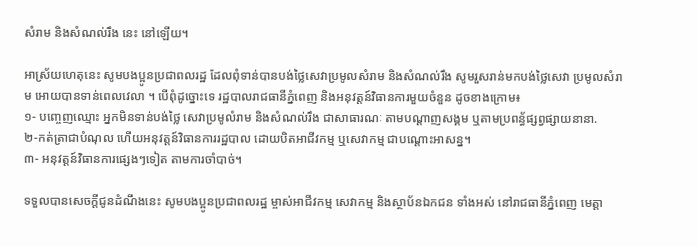សំរាម និងសំណល់រឹង នេះ នៅឡើយ។

អាស្រ័យហេតុនេះ សូមបងប្អូនប្រជាពលរដ្ឋ ដែលពុំទាន់បានបង់ថ្លៃសេវាប្រមូលសំរាម និងសំណល់រឹង សូមរួសរាន់មកបង់ថ្លៃសេវា ប្រមូលសំរាម អោយបានទាន់ពេលវេលា ។ បើពុំដូច្នោះទេ រដ្ឋបាលរាជធានីភ្នំពេញ និងអនុវត្តន៍វិធានការមួយចំនួន ដូចខាងក្រោម៖
១- បញ្ចេញឈ្មោះ អ្នកមិនទាន់បង់ថ្លៃ សេវាប្រមូលំរាម និងសំណល់រឹង ជាសាធារណៈ តាមបណ្តាញសង្គម ឬតាមប្រពន្ធ័ផ្សព្វផ្សាយនានា.
២-កត់ត្រាជាបំណុល ហើយអនុវត្តន៍វិធានការរដ្ឋបាល ដោយបិតអាជីវកម្ម ឬសេវាកម្ម ជាបណ្តោះអាសន្ន។
៣- អនុវត្តន៍វិធានការផ្សេងៗទៀត តាមការចាំបាច់។

ទទួលបានសេចក្តីជូនដំណឹងនេះ សូមបងប្អូនប្រជាពលរដ្ឋ ម្ចាស់អាជីវកម្ម សេវាកម្ម និងស្ថាប័នឯកជន ទាំងអស់ នៅរាជធានីភ្នំពេញ មេត្តា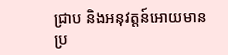ជ្រាប និងអនុវត្តន៍អោយមានប្រ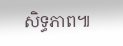សិទ្ធភាព៕